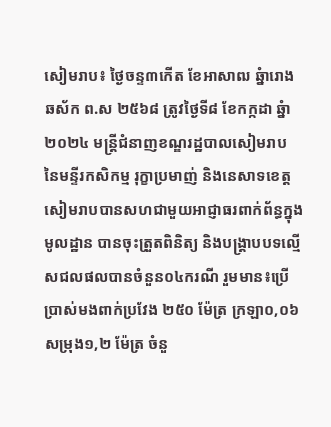សៀមរាប៖ ថ្ងៃចន្ទ៣កើត ខែអាសាឍ ឆ្នំារោង ឆស័ក ព.ស ២៥៦៨ ត្រូវថ្ងៃទី៨ ខែកក្កដា ឆ្នំា២០២៤ មន្ត្រីជំនាញខណ្ឌរដ្ឋបាលសៀមរាប នៃមន្ទីរកសិកម្ម រុក្ខាប្រមាញ់ និងនេសាទខេត្តសៀមរាបបានសហជាមួយអាជ្ញាធរពាក់ព័ន្ធក្នុងមូលដ្ឋាន បានចុះត្រួតពិនិត្យ និងបង្ត្រាបបទល្មើសជលផលបានចំនួន០៤ករណី រួមមាន៖ប្រើប្រាស់មងពាក់ប្រវែង ២៥០ ម៉ែត្រ ក្រឡា០,០៦ សម្រុង១,២ ម៉ែត្រ ចំនួ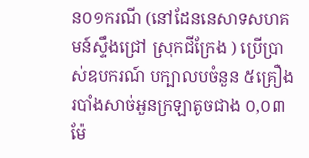ន០១ករណី (នៅដែននេសាទសហគមន៍ស្ទឹងជ្រៅ ស្រុកជីក្រែង ) ប្រើប្រាស់ឧបករណ៍ បក្បាលបចំនួន ៥គ្រឿង របាំងសាច់អួនក្រឡាតូចជាង ០,០៣ ម៉ែ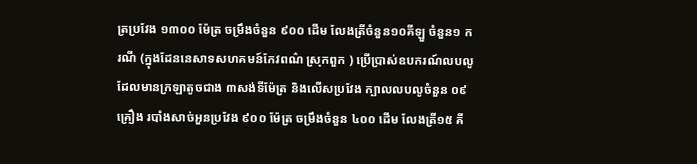ត្រប្រវែង ១៣០០ ម៉ែត្រ ចម្រឹងចំនួន ៩០០ ដើម លែងត្រីចំនួន១០គីឡួ ចំនួន១ ករណី (ក្នុងដែននេសាទសហគមន៍កែវពណ៌ ស្រុកពួក ) ប្រើប្រាស់ឧបករណ៍លបលូដែលមានក្រឡាតូចជាង ៣សង់ទីម៉ែត្រ និងលើសប្រវែង ក្បាលលបលូចំនួន ០៩គ្រឿង របាំងសាច់អួនប្រវែង ៩០០ ម៉ែត្រ ចម្រឹងចំនួន ៤០០ ដើម លែងត្រី១៥ គី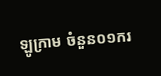ឡូក្រាម ចំនួន០១ករ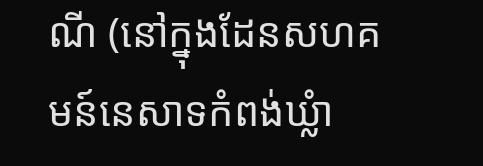ណី (នៅក្នុងដែនសហគមន៍នេសាទកំពង់ឃ្លំា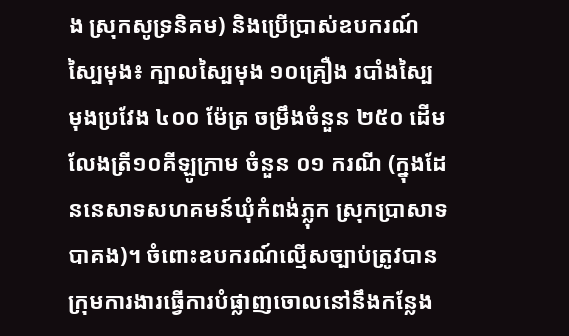ង ស្រុកសូទ្រនិគម) និងប្រើប្រាស់ឧបករណ៍ស្បៃមុង៖ ក្បាលស្បៃមុង ១០គ្រឿង របាំងស្បៃមុងប្រវែង ៤០០ ម៉ែត្រ ចម្រឹងចំនួន ២៥០ ដើម លែងត្រី១០គីឡូក្រាម ចំនួន ០១ ករណី (ក្នុងដែននេសាទសហគមន៍ឃុំកំពង់ភ្លុក ស្រុកប្រាសាទបាគង)។ ចំពោះឧបករណ៍ល្មើសច្បាប់ត្រូវបានក្រុមការងារធ្វើការបំផ្លាញចោលនៅនឹងកន្លែង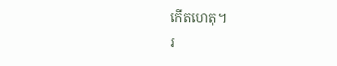កើតហេតុ។
រ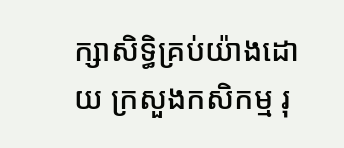ក្សាសិទិ្ធគ្រប់យ៉ាងដោយ ក្រសួងកសិកម្ម រុ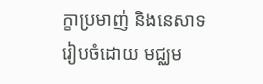ក្ខាប្រមាញ់ និងនេសាទ
រៀបចំដោយ មជ្ឈម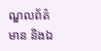ណ្ឌលព័ត៌មាន និងឯ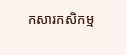កសារកសិកម្ម